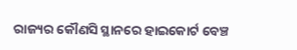ରାଜ୍ୟର କୌଣସି ସ୍ଥାନରେ ହାଇକୋର୍ଟ ବେଞ୍ଚ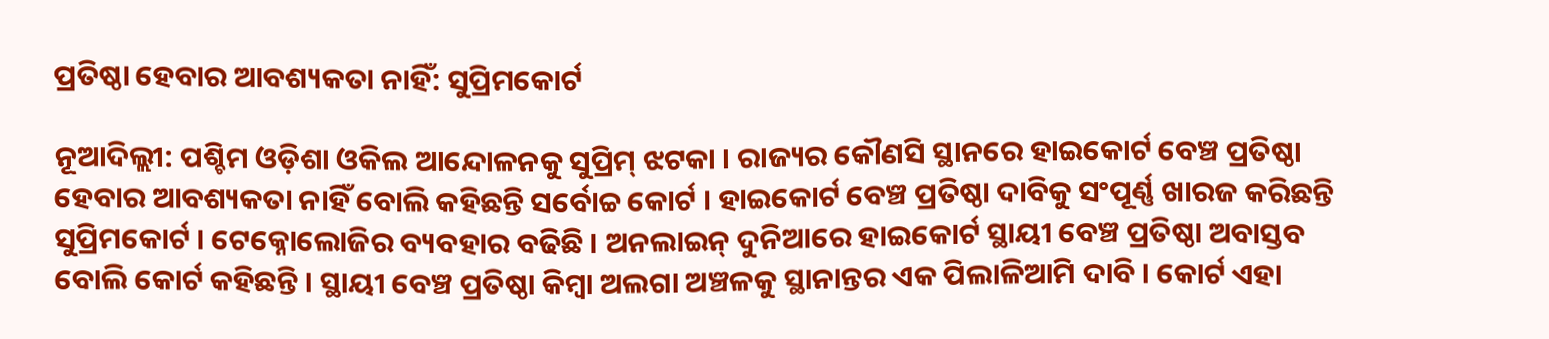ପ୍ରତିଷ୍ଠା ହେବାର ଆବଶ୍ୟକତା ନାହିଁ: ସୁପ୍ରିମକୋର୍ଟ

ନୂଆଦିଲ୍ଲୀ: ପଶ୍ଚିମ ଓଡ଼ିଶା ଓକିଲ ଆନ୍ଦୋଳନକୁ ସୁପ୍ରିମ୍ ଝଟକା । ରାଜ୍ୟର କୌଣସି ସ୍ଥାନରେ ହାଇକୋର୍ଟ ବେଞ୍ଚ ପ୍ରତିଷ୍ଠା ହେବାର ଆବଶ୍ୟକତା ନାହିଁ ବୋଲି କହିଛନ୍ତି ସର୍ବୋଚ୍ଚ କୋର୍ଟ । ହାଇକୋର୍ଟ ବେଞ୍ଚ ପ୍ରତିଷ୍ଠା ଦାବିକୁ ସଂପୂର୍ଣ୍ଣ ଖାରଜ କରିଛନ୍ତି ସୁପ୍ରିମକୋର୍ଟ । ଟେକ୍ନୋଲୋଜିର ବ୍ୟବହାର ବଢିଛି । ଅନଲାଇନ୍ ଦୁନିଆରେ ହାଇକୋର୍ଟ ସ୍ଥାୟୀ ବେଞ୍ଚ ପ୍ରତିଷ୍ଠା ଅବାସ୍ତବ ବୋଲି କୋର୍ଟ କହିଛନ୍ତି । ସ୍ଥାୟୀ ବେଞ୍ଚ ପ୍ରତିଷ୍ଠା କିମ୍ବା ଅଲଗା ଅଞ୍ଚଳକୁ ସ୍ଥାନାନ୍ତର ଏକ ପିଲାଳିଆମି ଦାବି । କୋର୍ଟ ଏହା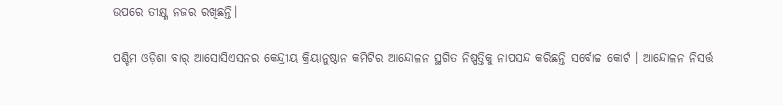ଉପରେ ତୀକ୍ଷ୍ଣ ନଜର ରଖିଛନ୍ତି।

ପଶ୍ଚିମ ଓଡ଼ିଶା ବାର୍ ଆସୋସିଏସନର କେନ୍ଦ୍ରୀୟ କ୍ରିୟାନୁଷ୍ଠାନ କମିଟିର ଆନ୍ଦୋଳନ ସ୍ଥଗିତ ନିଷ୍ପତ୍ତିକୁ ନାପସନ୍ଦ କରିଛନ୍ତି ସର୍ବୋଚ୍ଚ କୋର୍ଟ । ଆନ୍ଦୋଳନ ନିସର୍ତ୍ତ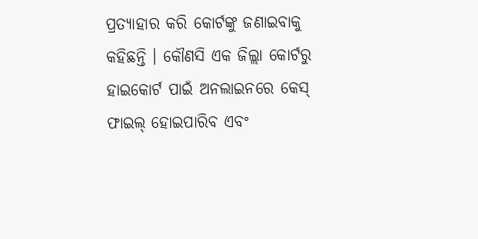ପ୍ରତ୍ୟାହାର କରି କୋର୍ଟଙ୍କୁ ଜଣାଇବାକୁ କହିଛନ୍ତି । କୌଣସି ଏକ ଜିଲ୍ଲା କୋର୍ଟରୁ ହାଇକୋର୍ଟ ପାଇଁ ଅନଲାଇନରେ କେସ୍ ଫାଇଲ୍ ହୋଇପାରିବ ଏବଂ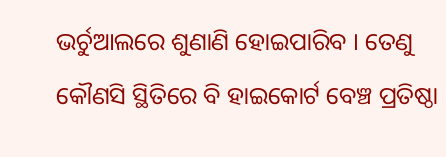ଭର୍ଚୁଆଲରେ ଶୁଣାଣି ହୋଇପାରିବ । ତେଣୁ କୌଣସି ସ୍ଥିତିରେ ବି ହାଇକୋର୍ଟ ବେଞ୍ଚ ପ୍ରତିଷ୍ଠା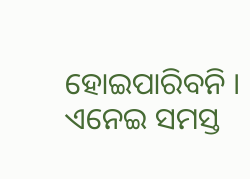ହୋଇପାରିବନି । ଏନେଇ ସମସ୍ତ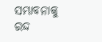ସମ୍ଭାବନାକୁ ରଦ୍ଦ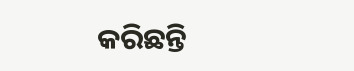କରିଛନ୍ତି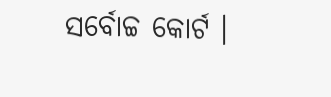ସର୍ବୋଚ୍ଚ କୋର୍ଟ ।